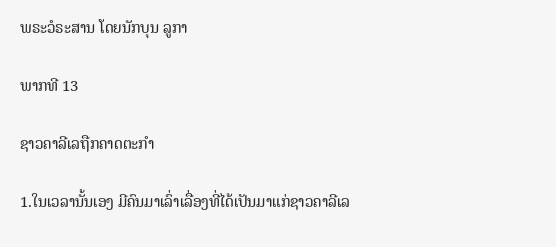ພຣະວໍຣະສານ ໂດຍນັກບຸນ ລູກາ

ພາກທີ 13

ຊາວຄາລີເລຖືກຄາດຕະກຳ

1.ໃນເວລານັ້ນເອງ ມີຄົນມາເລົ່າເລື່ອງທີ່ໄດ້ເປັນມາແກ່ຊາວຄາລີເລ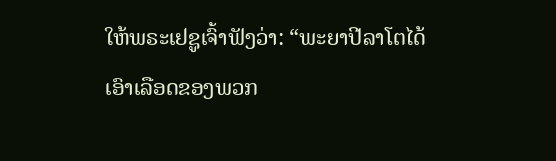ໃຫ້ພຣະເຢຊູເຈົ້າຟັງວ່າ: “ພະຍາປີລາໂຕໄດ້ເອົາເລືອດຂອງພວກ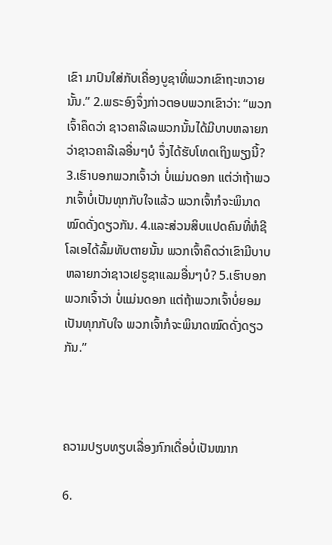ເຂົາ ມາປົນໃສ່ກັບເຄື່ອງບູຊາທີ່ພວກເຂົາຖະຫວາຍນັ້ນ.” 2.ພຣະອົງຈຶ່ງກ່າວຕອບພວກເຂົາວ່າ: “ພວກເຈົ້າຄຶດວ່າ ຊາວຄາລີເລພວກນັ້ນໄດ້ມີບາບຫລາຍກວ່າຊາວຄາລີເລອື່ນໆບໍ ຈຶ່ງໄດ້ຮັບໂທດເຖິງພຽງນີ້? 3.ເຮົາບອກພວກເຈົ້າວ່າ ບໍ່ແມ່ນດອກ ແຕ່ວ່າຖ້າພວກເຈົ້າບໍ່ເປັນທຸກກັບໃຈແລ້ວ ພວກເຈົ້າກໍຈະພິນາດໝົດດັ່ງດຽວກັນ. 4.ແລະສ່ວນສິບແປດຄົນທີ່ຫໍຊີໂລເອໄດ້ລົ້ມທັບຕາຍນັ້ນ ພວກເຈົ້າຄຶດວ່າເຂົາມີບາບຫລາຍກວ່າຊາວເຢຣູຊາແລມອື່ນໆບໍ? 5.ເຮົາບອກພວກເຈົ້າວ່າ ບໍ່ແມ່ນດອກ ແຕ່ຖ້າພວກເຈົ້າບໍ່ຍອມເປັນທຸກກັບໃຈ ພວກເຈົ້າກໍຈະພິນາດໝົດດັ່ງດຽວກັນ.”



ຄວາມປຽບທຽບເລື່ອງກົກເດື່ອບໍ່ເປັນໝາກ

6.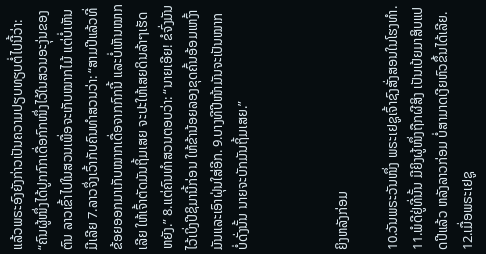ແລ້ວພຣະອົງຍັງກ່າວເປັນຄວາມປຽບທຽບຕໍ່ໄປນີ້ວ່າ: “ຄົນຜູ້ໜຶ່ງໄດ້ປູກກົກເດື່ອກົກໜຶ່ງໄວ້ໃນສວນອະງຸ່ນຂອງຕົນ ລາວເຂົ້າໄປໃນສວນເພື່ອຈະເກັບໝາກໄມ້ ແຕ່ບໍ່ເຫັນມີເລີຍ 7.ລາວຈຶ່ງເວົ້າກັບຄົນທຳສວນວ່າ: “ສາມປີແລ້ວທີ່ຂ້ອຍອອກມາເກັບໝາກເດື່ອຈາກກົກນີ້ ແລະບໍ່ເຫັນໝາກເລີຍ ໃຫ້ເຈົ້າຕັດມັນຖິ້ມເສຍ ຈະປະໃຫ້ເສຍດິນລ້າໆເຮັດຫຍັງ.” 8.ແຕ່ຄົນທຳສວນຕອບວ່າ: “ນາຍເອີຍ! ຂໍຈົ່ງມັນໄວ້ເບິ່ງປີຊິມານີ້ກ່ອນ ໃຫ້ຂ້ານ້ອຍລອງຂຸດຄົ້ນອ້ອມເຫງົ້າມັນແລະເອົາຝຸ່ນໃສ່ອີກ. 9.ບາງທີປີໜ້າມັນຈະເປັນໝາກ ບໍ່ດັ່ງນັ້ນ ນາຍຈະບັກມັນຖິ້ມເສຍ.”



ຍິງຫລັງກ່ອມ

10.ວັນພຣະວັນໜຶ່ງ ພຣະເຢຊູເຈົ້າຊົງສັ່ງສອນໃນໂຮງທຳ. 11.ພໍດີຢູ່ທີ່ນັ້ນ ມີຍິງຜູ້ໜຶ່ງຖືກຜີສິງ ເປັນເປ້ຍມາສິບແປດປີແລ້ວ ຫລັງລາວກ່ອມ ບໍ່ສາມາດເງີຍຫົວຂຶ້ນໄດ້ເລີຍ. 12.ເມື່ອພຣະເຢຊູ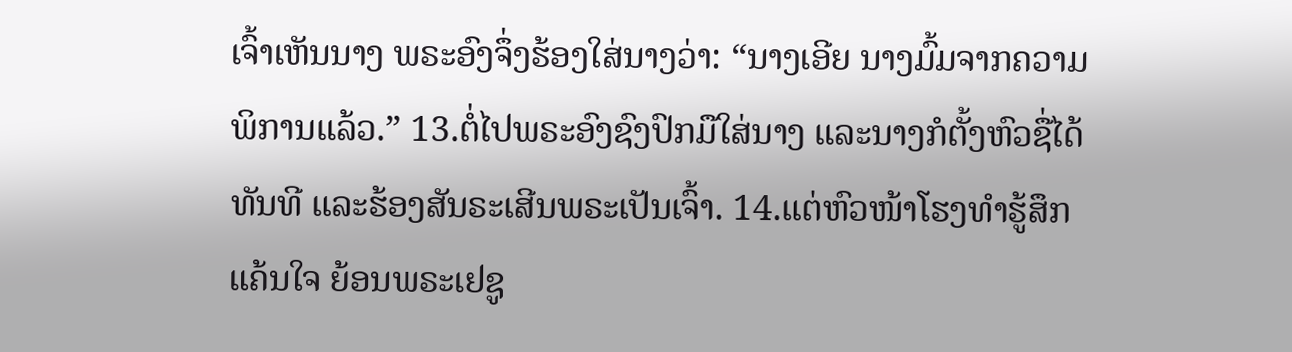ເຈົ້າເຫັນນາງ ພຣະອົງຈຶ່ງຮ້ອງໃສ່ນາງວ່າ: “ນາງເອີຍ ນາງມົ້ມຈາກຄວາມພິການແລ້ວ.” 13.ຕໍ່ໄປພຣະອົງຊົງປົກມືໃສ່ນາງ ແລະນາງກໍຕັ້ງຫົວຊື່ໄດ້ທັນທີ ແລະຮ້ອງສັນຣະເສີນພຣະເປັນເຈົ້າ. 14.ແຕ່ຫົວໜ້າໂຮງທຳຮູ້ສຶກແຄ້ນໃຈ ຍ້ອນພຣະເຢຊູ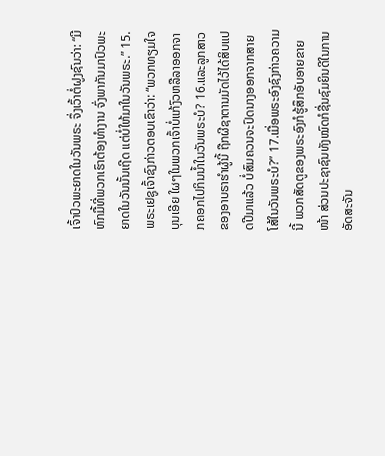ເຈົ້າປົວພະຍາດໃນວັນພຣະ ຈຶ່ງເວົ້າຕໍ່ຝູງຊົນວ່າ: “ມີຫົກມື້ທີ່ພວກເຮົາຕ້ອງທໍາງານ ຈົ່ງພາກັນມາປົວພະຍາດໃນວັນນັ້ນເຖີດ ແຕ່ບໍ່ໃຫ້ມາໃນວັນພຣະ.” 15.ພຣະເຢຊູເຈົ້າຊົງກ່າວຕອບເຂົາວ່າ: “ພວກທຽມໃຈບຸນເອີຍ ໃຜໆໃນພວກເຈົ້າບໍ່ແກ້ງົວຫລືລາອອກຈາກຄອກໄປກິນນ້ຳໃນວັນພຣະບໍ? 16.ແລະລູກສາວຂອງອາບຣາຮຳຜູ້ນີ້ ຖືກຜີຊາຕານມັດໄວ້ໄດ້ສິບແປດປີມາແລ້ວ ບໍ່ສົມຄວນຈະປົດນາງອອກຈາກສາຍໂສ້ໃນວັນພຣະບໍ?” 17.ເມື່ອພຣະອົງຊົງກ່າວຄວາມນີ້ ພວກສັດຕູຂອງພຣະອົງກໍຮູ້ສຶກອັບອາຍຂາຍໜ້າ ສ່ວນປະຊາຊົນທັງໝົດກໍຊື່ນຊົມຍິນດີໃນການອັດສະຈັນ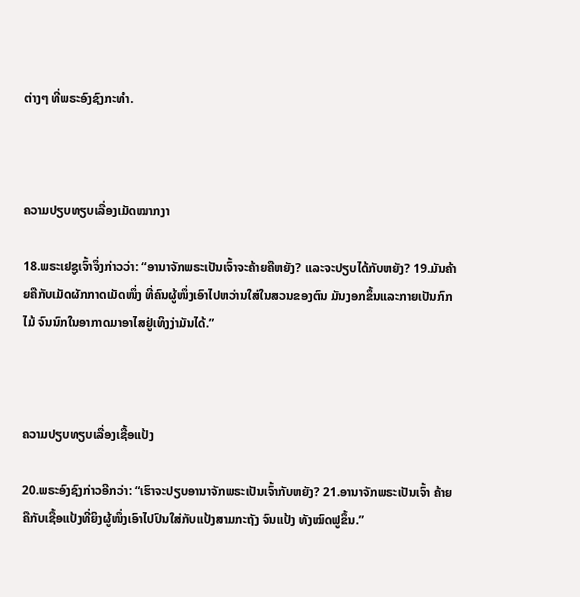ຕ່າງໆ ທີ່ພຣະອົງຊົງກະທໍາ.



ຄວາມປຽບທຽບເລື່ອງເມັດໝາກງາ

18.ພຣະເຢຊູເຈົ້າຈຶ່ງກ່າວວ່າ: “ອານາຈັກພຣະເປັນເຈົ້າຈະຄ້າຍຄືຫຍັງ? ແລະຈະປຽບໄດ້ກັບຫຍັງ? 19.ມັນຄ້າຍຄືກັບເມັດຜັກກາດເມັດໜຶ່ງ ທີ່ຄົນຜູ້ໜຶ່ງເອົາໄປຫວ່ານໃສ່ໃນສວນຂອງຕົນ ມັນງອກຂຶ້ນແລະກາຍເປັນກົກໄມ້ ຈົນນົກໃນອາກາດມາອາໄສຢູ່ເທິງງ່າມັນໄດ້.”



ຄວາມປຽບທຽບເລື່ອງເຊື້ອແປ້ງ

20.ພຣະອົງຊົງກ່າວອີກວ່າ: “ເຮົາຈະປຽບອານາຈັກພຣະເປັນເຈົ້າກັບຫຍັງ? 21.ອານາຈັກພຣະເປັນເຈົ້າ ຄ້າຍຄືກັບເຊື້ອແປ້ງທີ່ຍິງຜູ້ໜຶ່ງເອົາໄປປົນໃສ່ກັບແປ້ງສາມກະຖັງ ຈົນແປ້ງ ທັງໝົດຟູຂຶ້ນ.”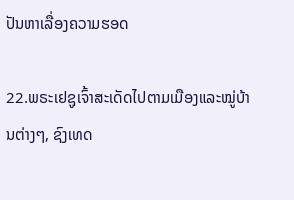ປັນຫາເລື່ອງຄວາມຮອດ

22.ພຣະເຢຊູເຈົ້າສະເດັດໄປຕາມເມືອງແລະໝູ່ບ້ານຕ່າງໆ, ຊົງເທດ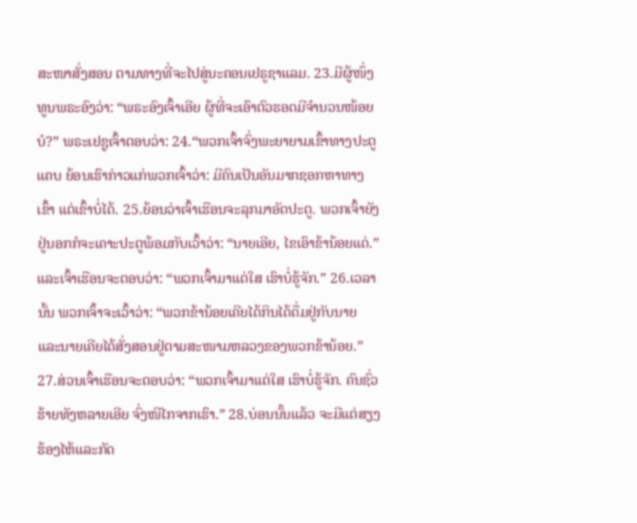ສະໜາສັ່ງສອນ ຕາມທາງທີ່ຈະໄປສູ່ນະຄອນເຢຣູຊາແລມ. 23.ມີຜູ້ໜຶ່ງທູນພຣະອົງວ່າ: “ພຣະອົງເຈົ້າເອີຍ ຜູ້ທີ່ຈະເອົາຕົວຮອດມີຈຳນວນໜ້ອຍບໍ?” ພຣະເຢຊູເຈົ້າຕອບວ່າ: 24.“ພວກເຈົ້າຈົ່ງພະຍາຍາມເຂົ້າທາງປະຕູແຄບ ຍ້ອນເຮົາກ່າວແກ່ພວກເຈົ້າວ່າ: ມີຄົນເປັນອັນມາກຊອກຫາທາງເຂົ້າ ແຕ່ເຂົ້າບໍ່ໄດ້. 25.ຍ້ອນວ່າເຈົ້າເຮືອນຈະລຸກມາອັດປະຕູ. ພວກເຈົ້າຍັງຢູ່ນອກກໍຈະເຄາະປະຕູພ້ອມກັບເວົ້າວ່າ: “ນາຍເອີຍ, ໄຂເອົາຂ້ານ້ອຍແດ່.” ແລະເຈົ້າເຮືອນຈະຕອບວ່າ: “ພວກເຈົ້າມາແຕ່ໃສ ເຮົາບໍ່ຮູ້ຈັກ.” 26.ເວລານັ້ນ ພວກເຈົ້າຈະເວົ້າວ່າ: “ພວກຂ້ານ້ອຍເຄີຍໄດ້ກິນໄດ້ດື່ມຢູ່ກັບນາຍ ແລະນາຍເຄີຍໄດ້ສັ່ງສອນຢູ່ຕາມສະໜາມຫລວງຂອງພວກຂ້ານ້ອຍ.” 27.ສ່ວນເຈົ້າເຮືອນຈະຕອບວ່າ: “ພວກເຈົ້າມາແຕ່ໃສ ເຮົາບໍ່ຮູ້ຈັກ. ຄົນຊົ່ວຮ້າຍທັງຫລາຍເອີຍ ຈົ່ງໜີໄກຈາກເຮົາ.” 28.ບ່ອນນັ້ນແລ້ວ ຈະມີແຕ່ສຽງຮ້ອງໄຫ້ແລະກັດ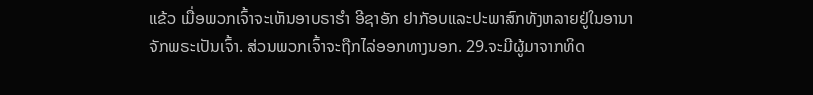ແຂ້ວ ເມື່ອພວກເຈົ້າຈະເຫັນອາບຣາຮຳ ອີຊາອັກ ຢາກັອບແລະປະພາສົກທັງຫລາຍຢູ່ໃນອານາຈັກພຣະເປັນເຈົ້າ. ສ່ວນພວກເຈົ້າຈະຖືກໄລ່ອອກທາງນອກ. 29.ຈະມີຜູ້ມາຈາກທິດ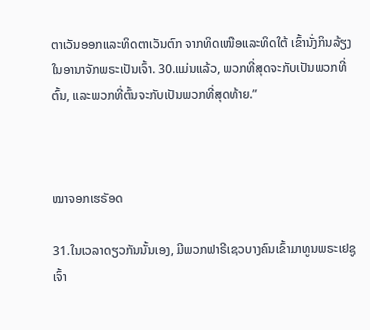ຕາເວັນອອກແລະທິດຕາເວັນຕົກ ຈາກທິດເໜືອແລະທິດໃຕ້ ເຂົ້ານັ່ງກິນລ້ຽງໃນອານາຈັກພຣະເປັນເຈົ້າ. 30.ແມ່ນແລ້ວ, ພວກທີ່ສຸດຈະກັບເປັນພວກທີ່ຕົ້ນ, ແລະພວກທີ່ຕົ້ນຈະກັບເປັນພວກທີ່ສຸດທ້າຍ.”



ໝາຈອກເຮຣັອດ

31.ໃນເວລາດຽວກັນນັ້ນເອງ, ມີພວກຟາຣີເຊວບາງຄົນເຂົ້າມາທູນພຣະເຢຊູເຈົ້າ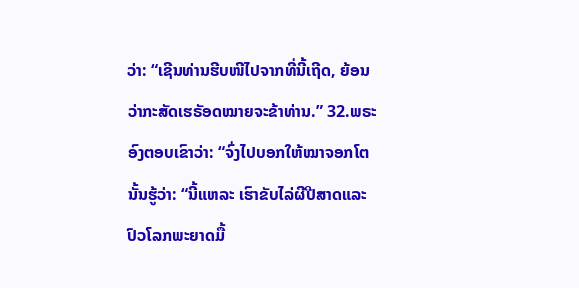ວ່າ: “ເຊີນທ່ານຮີບໜີໄປຈາກທີ່ນີ້ເຖີດ, ຍ້ອນວ່າກະສັດເຮຣັອດໝາຍຈະຂ້າທ່ານ.” 32.ພຣະອົງຕອບເຂົາວ່າ: “ຈົ່ງໄປບອກໃຫ້ໝາຈອກໂຕນັ້ນຮູ້ວ່າ: “ນີ້ແຫລະ ເຮົາຂັບໄລ່ຜີປີສາດແລະປົວໂລກພະຍາດມື້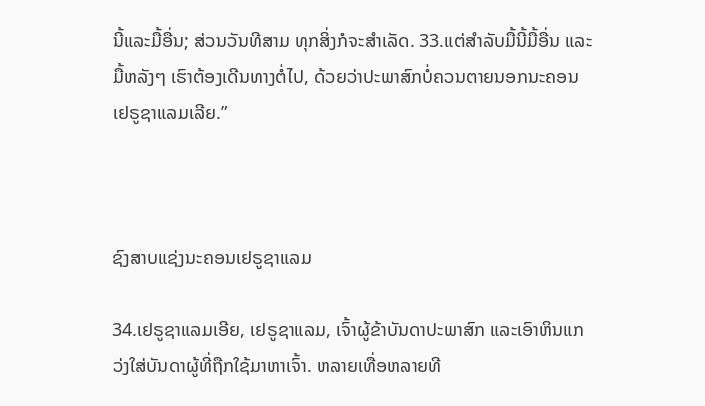ນີ້ແລະມື້ອື່ນ; ສ່ວນວັນທີສາມ ທຸກສິ່ງກໍຈະສຳເລັດ. 33.ແຕ່ສຳລັບມື້ນີ້ມື້ອື່ນ ແລະມື້ຫລັງໆ ເຮົາຕ້ອງເດີນທາງຕໍ່ໄປ, ດ້ວຍວ່າປະພາສົກບໍ່ຄວນຕາຍນອກນະຄອນເຢຣູຊາແລມເລີຍ.”



ຊົງສາບແຊ່ງນະຄອນເຢຣູຊາແລມ

34.ເຢຣູຊາແລມເອີຍ, ເຢຣູຊາແລມ, ເຈົ້າຜູ້ຂ້າບັນດາປະພາສົກ ແລະເອົາຫິນແກວ່ງໃສ່ບັນດາຜູ້ທີ່ຖືກໃຊ້ມາຫາເຈົ້າ. ຫລາຍເທື່ອຫລາຍທີ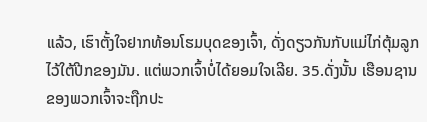ແລ້ວ, ເຮົາຕັ້ງໃຈຢາກທ້ອນໂຮມບຸດຂອງເຈົ້າ, ດັ່ງດຽວກັນກັບແມ່ໄກ່ຕຸ້ມລູກໄວ້ໃຕ້ປີກຂອງມັນ. ແຕ່ພວກເຈົ້າບໍ່ໄດ້ຍອມໃຈເລີຍ. 35.ດັ່ງນັ້ນ ເຮືອນຊານຂອງພວກເຈົ້າຈະຖືກປະ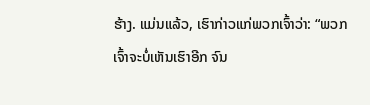ຮ້າງ. ແມ່ນແລ້ວ, ເຮົາກ່າວແກ່ພວກເຈົ້າວ່າ: “ພວກເຈົ້າຈະບໍ່ເຫັນເຮົາອີກ ຈົນ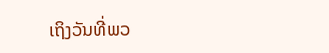ເຖິງວັນທີ່ພວ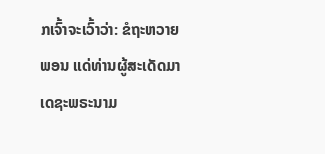ກເຈົ້າຈະເວົ້າວ່າ: ຂໍຖະຫວາຍພອນ ແດ່ທ່ານຜູ້ສະເດັດມາເດຊະພຣະນາມ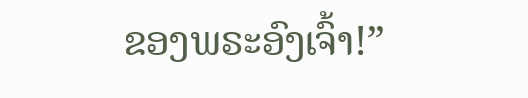ຂອງພຣະອົງເຈົ້າ!”